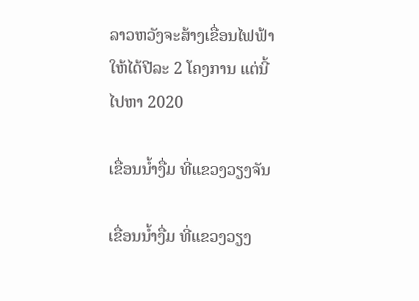ລາວຫວັງຈະສ້າງເຂື່ອນໄຟຟ້າ ໃຫ້ໄດ້ປີລະ 2 ໂຄງການ ແຕ່ນີ້ໄປຫາ 2020

ເຂື່ອນນໍ້າງື່ມ ທີ່ແຂວງວຽງຈັນ

ເຂື່ອນນໍ້າງື່ມ ທີ່ແຂວງວຽງ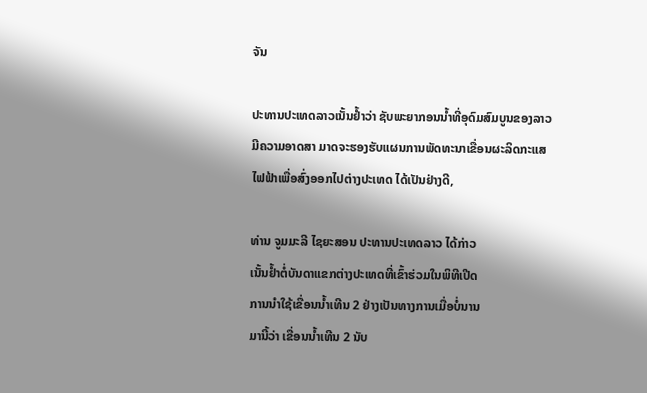ຈັນ

ປະທານປະເທດລາວເນັ້ນຢໍ້າວ່າ ຊັບພະຍາກອນນໍ້າທີ່ອຸດົມສົມບູນຂອງລາວມີຄວາມອາດສາ ມາດຈະຮອງຮັບແຜນການພັດທະນາເຂື່ອນຜະລິດກະແສໄຟຟ້າເພື່ອສົ່ງອອກໄປຕ່າງປະເທດ ໄດ້ເປັນຢ່າງດີ,

ທ່ານ ຈູມມະລີ ໄຊຍະສອນ ປະທານປະເທດລາວ ໄດ້ກ່າວ
ເນັ້ນຢໍ້າຕໍ່ບັນດາແຂກຕ່າງປະເທດທີ່ເຂົ້າຮ່ວມໃນພິທີເປີດ
ການນໍາໃຊ້ເຂື່ອນນໍ້າເທີນ 2 ຢ່າງເປັນທາງການເມື່ອບໍ່ນານ
ມານີ້ວ່າ ເຂື່ອນນໍ້າເທີນ 2 ນັບ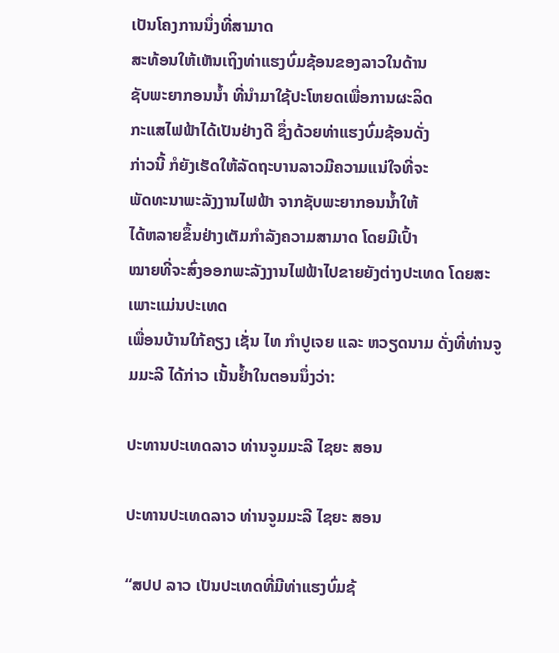ເປັນໂຄງການນຶ່ງທີ່ສາມາດ
ສະທ້ອນໃຫ້ເຫັນເຖິງທ່າແຮງບົ່ມຊ້ອນຂອງລາວໃນດ້ານ
ຊັບພະຍາກອນນໍ້າ ທີ່ນໍາມາໃຊ້ປະໂຫຍດເພື່ອການຜະລິດ
ກະແສໄຟຟ້າໄດ້ເປັນຢ່າງດີ ຊຶ່ງດ້ວຍທ່າແຮງບົ່ມຊ້ອນດັ່ງ
ກ່າວນີ້ ກໍຍັງເຮັດໃຫ້ລັດຖະບານລາວມີຄວາມແນ່ໃຈທີ່ຈະ
ພັດທະນາພະລັງງານໄຟຟ້າ ຈາກຊັບພະຍາກອນນໍ້າໃຫ້
ໄດ້ຫລາຍຂຶ້ນຢ່າງເຕັມກໍາລັງຄວາມສາມາດ ໂດຍມີເປົ້າ
ໝາຍທີ່ຈະສົ່ງອອກພະລັງງານໄຟຟ້າໄປຂາຍຍັງຕ່າງປະເທດ ໂດຍສະເພາະແມ່ນປະເທດ
ເພື່ອນບ້ານໃກ້ຄຽງ ເຊັ່ນ ໄທ ກໍາປູເຈຍ ແລະ ຫວຽດນາມ ດັ່ງທີ່ທ່ານຈູມມະລີ ໄດ້ກ່າວ ເນັ້ນຢໍ້າໃນຕອນນຶ່ງວ່າ:

ປະທານປະເທດລາວ ທ່ານຈູມມະລີ ໄຊຍະ ສອນ

ປະທານປະເທດລາວ ທ່ານຈູມມະລີ ໄຊຍະ ສອນ

“ສປປ ລາວ ເປັນປະເທດທີ່ມີທ່າແຮງບົ່ມຊ້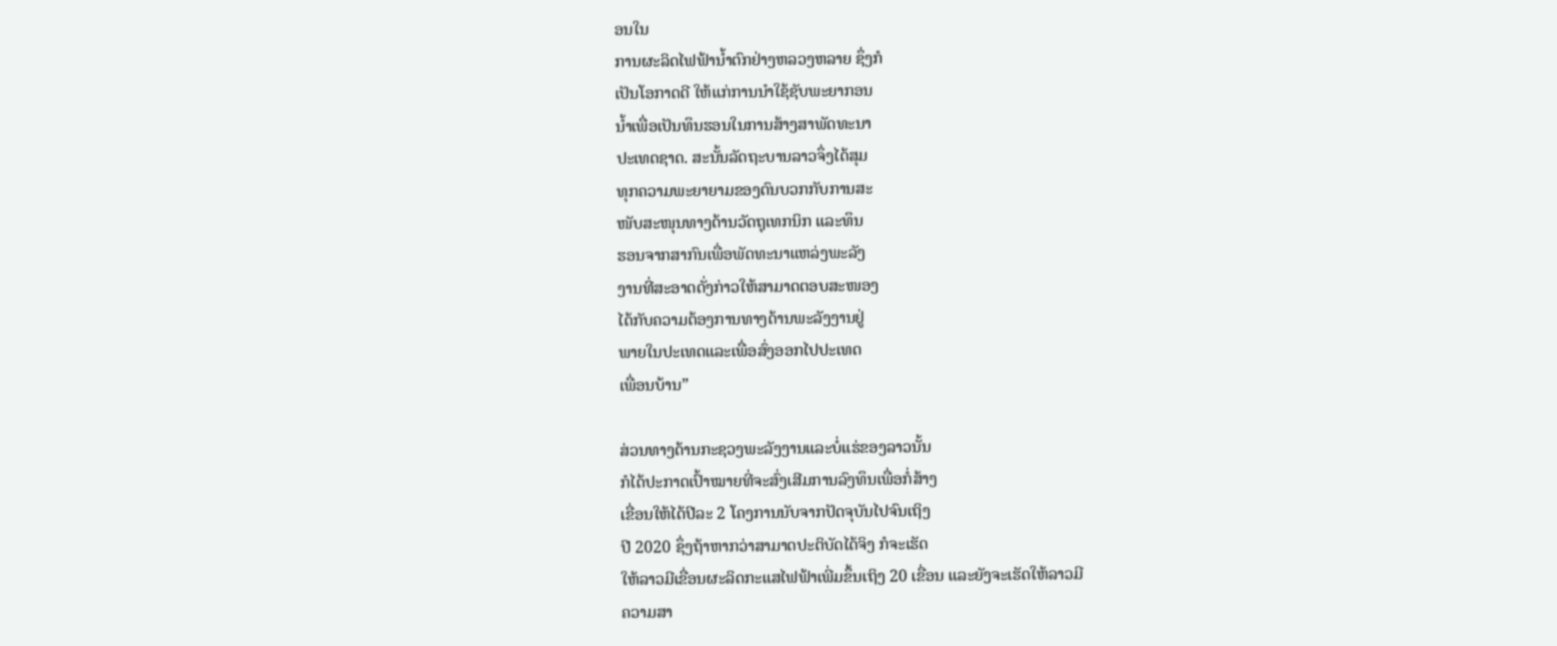ອນໃນ
ການຜະລິດໄຟຟ້ານໍ້າຕົກຢ່າງຫລວງຫລາຍ ຊຶ່ງກໍ
ເປັນໂອກາດດີ ໃຫ້ແກ່ການນໍາໃຊ້ຊັບພະຍາກອນ
ນໍ້າເພື່ອເປັນທຶນຮອນໃນການສ້າງສາພັດທະນາ
ປະເທດຊາດ. ສະນັ້ນລັດຖະບານລາວຈຶ່ງໄດ້ສຸມ
ທຸກຄວາມພະຍາຍາມຂອງຕົນບວກກັບການສະ
ໜັບສະໜຸນທາງດ້ານວັດຖຸເທກນິກ ແລະທຶນ
ຮອນຈາກສາກົນເພື່ອພັດທະນາແຫລ່ງພະລັງ
ງານທີ່ສະອາດດັ່ງກ່າວໃຫ້ສາມາດຕອບສະໜອງ
ໄດ້ກັບຄວາມຕ້ອງການທາງດ້ານພະລັງງານຢູ່
ພາຍໃນປະເທດແລະເພື່ອສົ່ງອອກໄປປະເທດ
ເພື່ອນບ້ານ”

ສ່ວນທາງດ້ານກະຊວງພະລັງງານແລະບໍ່ແຮ່ຂອງລາວນັ້ນ
ກໍໄດ້ປະກາດເປົ້າໝາຍທີ່ຈະສົ່ງເສີມການລົງທຶນເພື່ອກໍ່ສ້າງ
ເຂື່ອນໃຫ້ໄດ້ປີລະ 2 ໂຄງການນັບຈາກປັດຈຸບັນໄປຈົນເຖິງ
ປີ 2020 ຊຶ່ງຖ້າຫາກວ່າສາມາດປະຕິບັດໄດ້ຈິງ ກໍຈະເຮັດ
ໃຫ້ລາວມີເຂື່ອນຜະລິດກະແສໄຟຟ້າເພີ່ມຂຶ້ນເຖິງ 20 ເຂື່ອນ ແລະຍັງຈະເຮັດໃຫ້ລາວມີ
ຄວາມສາ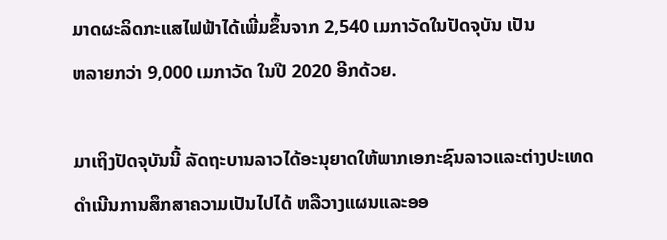ມາດຜະລິດກະແສໄຟຟ້າໄດ້ເພີ່ມຂຶ້ນຈາກ 2,540 ເມກາວັດໃນປັດຈຸບັນ ເປັນ
ຫລາຍກວ່າ 9,000 ເມກາວັດ ໃນປີ 2020 ອີກດ້ວຍ.

ມາເຖິງປັດຈຸບັນນີ້ ລັດຖະບານລາວໄດ້ອະນຸຍາດໃຫ້ພາກເອກະຊົນລາວແລະຕ່າງປະເທດ
ດໍາເນີນການສຶກສາຄວາມເປັນໄປໄດ້ ຫລືວາງແຜນແລະອອ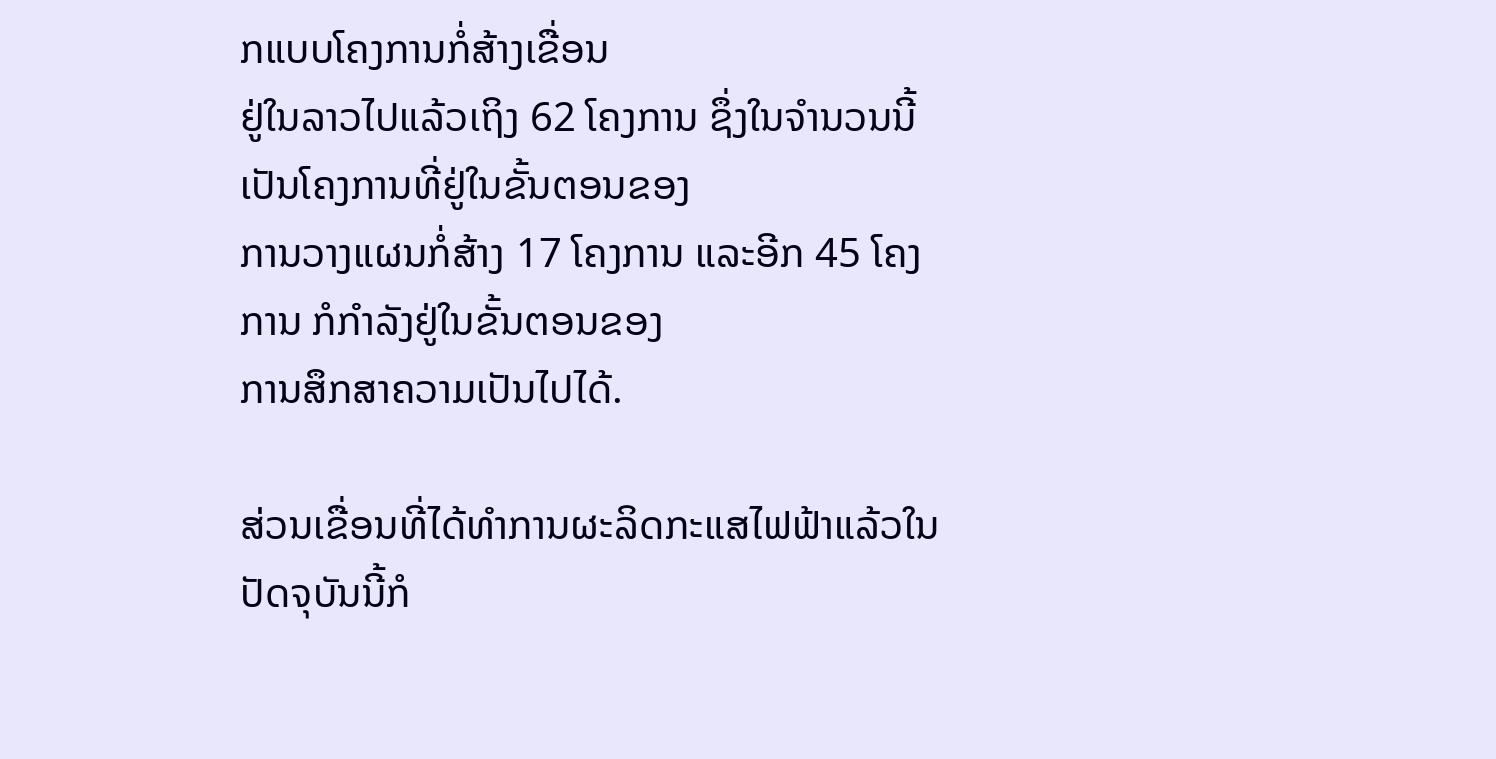ກແບບໂຄງການກໍ່ສ້າງເຂື່ອນ
ຢູ່ໃນລາວໄປແລ້ວເຖິງ 62 ໂຄງການ ຊຶ່ງໃນຈໍານວນນີ້ເປັນໂຄງການທີ່ຢູ່ໃນຂັ້ນຕອນຂອງ
ການວາງແຜນກໍ່ສ້າງ 17 ໂຄງການ ແລະອີກ 45 ໂຄງການ ກໍກໍາລັງຢູ່ໃນຂັ້ນຕອນຂອງ
ການສຶກສາຄວາມເປັນໄປໄດ້.

ສ່ວນເຂື່ອນທີ່ໄດ້ທໍາການຜະລິດກະແສໄຟຟ້າແລ້ວໃນປັດຈຸບັນນີ້ກໍ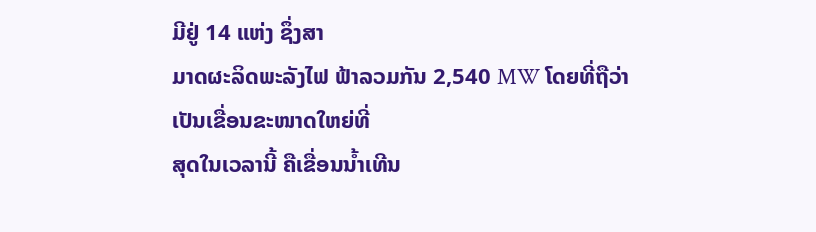ມີຢູ່ 14 ແຫ່ງ ຊຶ່ງສາ
ມາດຜະລິດພະລັງໄຟ ຟ້າລວມກັນ 2,540 MW ໂດຍທີ່ຖືວ່າເປັນເຂື່ອນຂະໜາດໃຫຍ່ທີ່
ສຸດໃນເວລານີ້ ຄືເຂື່ອນນໍ້າເທີນ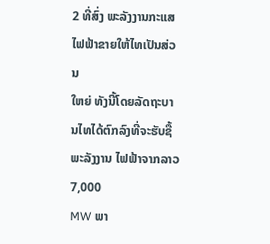2 ທີ່ສົ່ງ ພະລັງງານກະແສໄຟຟ້າຂາຍໃຫ້ໄທເປັນສ່ວນ
ໃຫຍ່ ທັງນີ້ໂດຍລັດຖະບານໄທໄດ້ຕົກລົງທີ່ຈະຮັບຊື້ພະລັງງານ ໄຟຟ້າຈາກລາວ 7,000
MW ພາ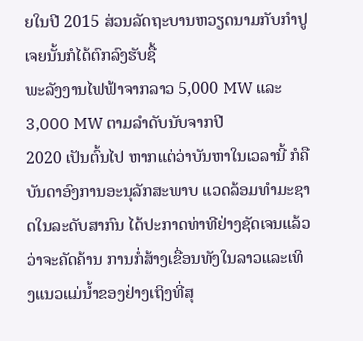ຍໃນປີ 2015 ສ່ວນລັດຖະບານຫວຽດນາມກັບກໍາປູເຈຍນັ້ນກໍໄດ້ຕົກລົງຮັບຊື້
ພະລັງງານໄຟຟ້າຈາກລາວ 5,000 MW ແລະ 3,000 MW ຕາມລໍາດັບນັບຈາກປີ
2020 ເປັນຕົ້ນໄປ ຫາກແຕ່ວ່າບັນຫາໃນເວລານີ້ ກໍຄືບັນດາອົງການອະນຸລັກສະພາບ ແວດລ້ອມທໍາມະຊາດໃນລະດັບສາກົນ ໄດ້ປະກາດທ່າທີຢ່າງຊັດເຈນແລ້ວວ່າຈະຄັດຄ້ານ ການກໍ່ສ້າງເຂື່ອນທັງໃນລາວແລະເທິງແນວແມ່ນໍ້າຂອງຢ່າງເຖິງທີ່ສຸ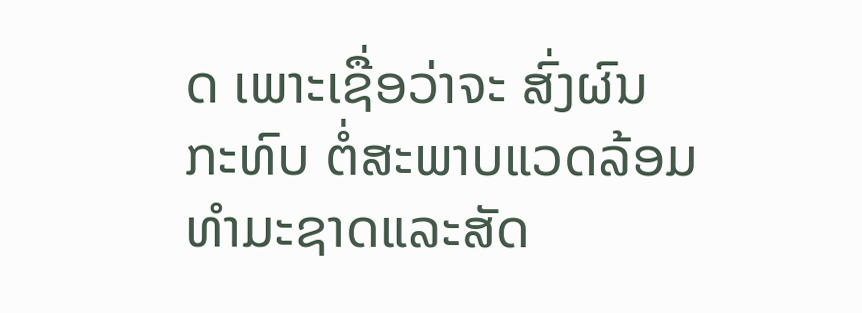ດ ເພາະເຊື່ອວ່າຈະ ສົ່ງຜົນກະທົບ ຕໍ່ສະພາບແວດລ້ອມທໍາມະຊາດແລະສັດ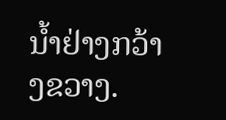ນໍ້າຢ່າງກວ້າງຂວາງ.